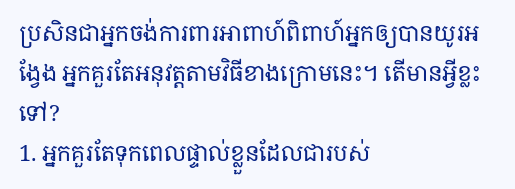ប្រសិនជាអ្នកចង់ការពារអាពាហ៍ពិពាហ៍អ្នកឲ្យបានយូរអង្វែង អ្នកគួរតែអនុវត្តតាមវិធីខាងក្រោមនេះ។ តើមានអ្វីខ្លះទៅ?
1. អ្នកគួរតែទុកពេលផ្ទាល់ខ្លួនដែលជារបស់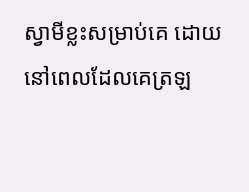ស្វាមីខ្លះសម្រាប់គេ ដោយនៅពេលដែលគេត្រឡ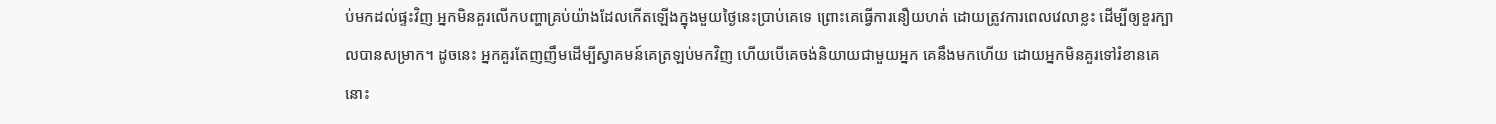ប់មកដល់ផ្ទះវិញ អ្នកមិនគួរលើកបញ្ហាគ្រប់យ៉ាងដែលកើតឡើងក្នុងមួយថ្ងៃនេះប្រាប់គេទេ ព្រោះគេធ្វើការនឿយហត់ ដោយត្រូវការពេលវេលាខ្លះ ដើម្បីឲ្យខួរក្បាលបានសម្រាក។ ដូចនេះ អ្នកគួរតែញញឹមដើម្បីស្វាគមន៍គេត្រឡប់មកវិញ ហើយបើគេចង់និយាយជាមួយអ្នក គេនឹងមកហើយ ដោយអ្នកមិនគួរទៅរំខានគេនោះ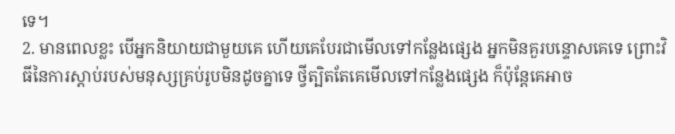ទេ។
2. មានពេលខ្លះ បើអ្នកនិយាយជាមួយគេ ហើយគេបែរជាមើលទៅកន្លែងផ្សេង អ្នកមិនគួរបន្ទោសគេទេ ព្រោះវិធីនៃការស្តាប់របស់មនុស្សគ្រប់រូបមិនដូចគ្នាទេ ថ្វីត្បិតតែគេមើលទៅកន្លែងផ្សេង ក៏ប៉ុន្តែគេអាច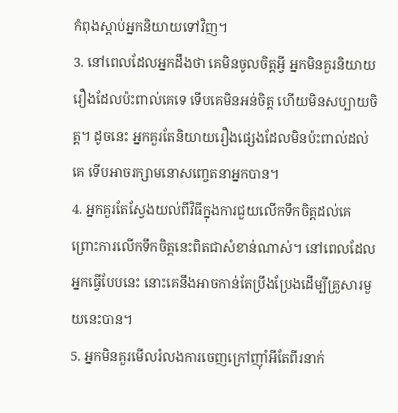កំពុងស្តាប់អ្នកនិយាយទៅវិញ។
3. នៅពេលដែលអ្នកដឹងថា គេមិនចូលចិត្តអ្វី អ្នកមិនគួរនិយាយរឿងដែលប៉ះពាល់គេទេ ទើបគេមិនអន់ចិត្ត ហើយមិនសប្បាយចិត្ត។ ដូចនេះ អ្នកគួរតែនិយាយរឿងផ្សេងដែលមិនប៉ះពាល់ដល់គេ ទើបអាចរក្សាមនោសញ្ចេតនាអ្នកបាន។
4. អ្នកគួរតែស្វែងយល់ពីវិធីក្នុងការជួយលើកទឹកចិត្តដល់គេ ព្រោះការលើកទឹកចិត្តនេះពិតជាសំខាន់ណាស់។ នៅពេលដែលអ្នកធ្វើបែបនេះ នោះគេនឹងអាចកាន់តែប្រឹងប្រែងដើម្បីគ្រួសារមួយនេះបាន។
5. អ្នកមិនគួរមើលរំលងការចេញក្រៅញ៉ាំអីតែពីរនាក់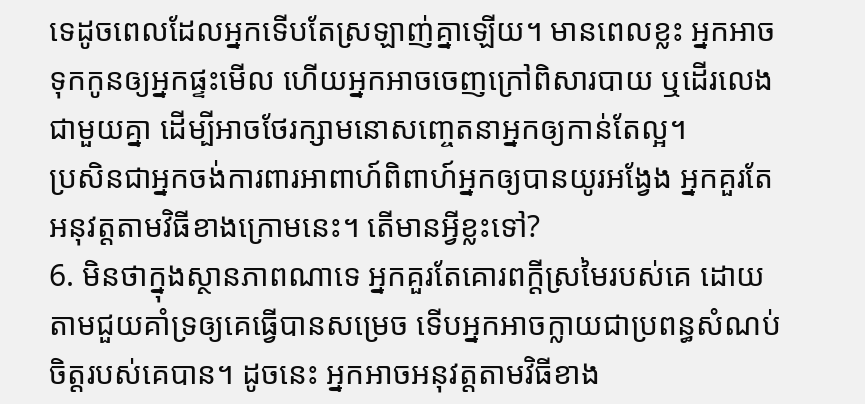ទេដូចពេលដែលអ្នកទើបតែស្រឡាញ់គ្នាឡើយ។ មានពេលខ្លះ អ្នកអាចទុកកូនឲ្យអ្នកផ្ទះមើល ហើយអ្នកអាចចេញក្រៅពិសារបាយ ឬដើរលេងជាមួយគ្នា ដើម្បីអាចថែរក្សាមនោសញ្ចេតនាអ្នកឲ្យកាន់តែល្អ។
ប្រសិនជាអ្នកចង់ការពារអាពាហ៍ពិពាហ៍អ្នកឲ្យបានយូរអង្វែង អ្នកគួរតែអនុវត្តតាមវិធីខាងក្រោមនេះ។ តើមានអ្វីខ្លះទៅ?
6. មិនថាក្នុងស្ថានភាពណាទេ អ្នកគួរតែគោរពក្តីស្រមៃរបស់គេ ដោយតាមជួយគាំទ្រឲ្យគេធ្វើបានសម្រេច ទើបអ្នកអាចក្លាយជាប្រពន្ធសំណប់ចិត្តរបស់គេបាន។ ដូចនេះ អ្នកអាចអនុវត្តតាមវិធីខាង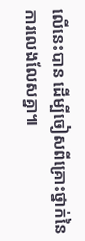លើនេះបាន ដើម្បីចៀសពីគ្រោះថ្នាក់នៃការលេងលែសគ្នា៕